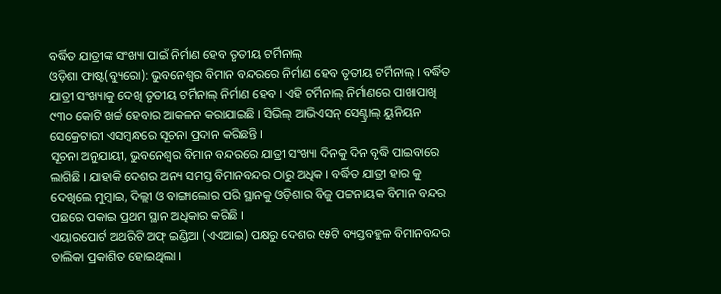ବର୍ଦ୍ଧିତ ଯାତ୍ରୀଙ୍କ ସଂଖ୍ୟା ପାଇଁ ନିର୍ମାଣ ହେବ ତୃତୀୟ ଟର୍ମିନାଲ୍
ଓଡ଼ିଶା ଫାଷ୍ଟ(ବ୍ୟୁରୋ): ଭୁବନେଶ୍ୱର ବିମାନ ବନ୍ଦରରେ ନିର୍ମାଣ ହେବ ତୃତୀୟ ଟର୍ମିନାଲ୍ । ବର୍ଦ୍ଧିତ ଯାତ୍ରୀ ସଂଖ୍ୟାକୁ ଦେଖି ତୃତୀୟ ଟର୍ମିନାଲ୍ ନିର୍ମାଣ ହେବ । ଏହି ଟର୍ମିନାଲ୍ ନିର୍ମାଣରେ ପାଖାପାଖି ୯୩୦ କୋଟି ଖର୍ଚ୍ଚ ହେବାର ଆକଳନ କରାଯାଇଛି । ସିଭିଲ୍ ଆଭିଏସନ୍ ସେଣ୍ଟ୍ରାଲ୍ ୟୁନିୟନ ସେକ୍ରେଟାରୀ ଏସମ୍ୱନ୍ଧରେ ସୂଚନା ପ୍ରଦାନ କରିଛନ୍ତି ।
ସୂଚନା ଅନୁଯାୟୀ, ଭୁବନେଶ୍ୱର ବିମାନ ବନ୍ଦରରେ ଯାତ୍ରୀ ସଂଖ୍ୟା ଦିନକୁ ଦିନ ବୃଦ୍ଧି ପାଇବାରେ ଲାଗିଛି । ଯାହାକି ଦେଶର ଅନ୍ୟ ସମସ୍ତ ବିମାନବନ୍ଦର ଠାରୁ ଅଧିକ । ବର୍ଦ୍ଧିତ ଯାତ୍ରୀ ହାର କୁ ଦେଖିଲେ ମୁମ୍ବାଇ, ଦିଲ୍ଲୀ ଓ ବାଙ୍ଗାଲୋର ପରି ସ୍ଥାନକୁ ଓଡ଼ିଶାର ବିଜୁ ପଟ୍ଟନାୟକ ବିମାନ ବନ୍ଦର ପଛରେ ପକାଇ ପ୍ରଥମ ସ୍ଥାନ ଅଧିକାର କରିଛି ।
ଏୟାରପୋର୍ଟ ଅଥରିଟି ଅଫ୍ ଇଣ୍ଡିଆ (ଏଏଆଇ) ପକ୍ଷରୁ ଦେଶର ୧୫ଟି ବ୍ୟସ୍ତବହୁଳ ବିମାନବନ୍ଦର ତାଲିକା ପ୍ରକାଶିତ ହୋଇଥିଲା ।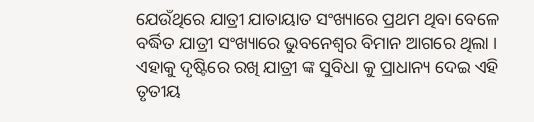ଯେଉଁଥିରେ ଯାତ୍ରୀ ଯାତାୟାତ ସଂଖ୍ୟାରେ ପ୍ରଥମ ଥିବା ବେଳେ ବର୍ଦ୍ଧିତ ଯାତ୍ରୀ ସଂଖ୍ୟାରେ ଭୁବନେଶ୍ୱର ବିମାନ ଆଗରେ ଥିଲା । ଏହାକୁ ଦୃଷ୍ଟିରେ ରଖି ଯାତ୍ରୀ ଙ୍କ ସୁବିଧା କୁ ପ୍ରାଧାନ୍ୟ ଦେଇ ଏହି ତୃତୀୟ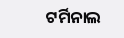ଟର୍ମିନାଲ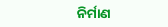ନିର୍ମାଣ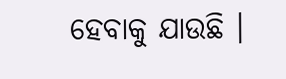ହେବାକୁ ଯାଉଛି ।